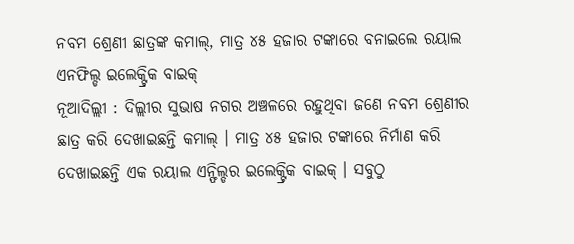ନବମ ଶ୍ରେଣୀ ଛାତ୍ରଙ୍କ କମାଲ୍, ମାତ୍ର ୪୫ ହଜାର ଟଙ୍କାରେ ବନାଇଲେ ରୟାଲ ଏନଫିଲ୍ଡ ଇଲେକ୍ଟ୍ରିକ ବାଇକ୍
ନୂଆଦିଲ୍ଲୀ : ଦିଲ୍ଲୀର ସୁଭାଷ ନଗର ଅଞ୍ଚଳରେ ରହୁଥିବା ଜଣେ ନବମ ଶ୍ରେଣୀର ଛାତ୍ର କରି ଦେଖାଇଛନ୍ତି କମାଲ୍ । ମାତ୍ର ୪୫ ହଜାର ଟଙ୍କାରେ ନିର୍ମାଣ କରି ଦେଖାଇଛନ୍ତି ଏକ ରୟାଲ ଏନ୍ଫିଲ୍ଡର ଇଲେକ୍ଟ୍ରିକ ବାଇକ୍ । ସବୁଠୁ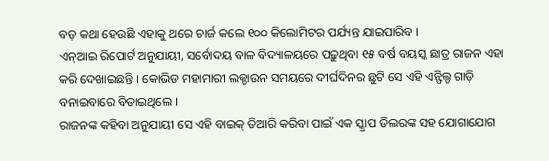ବଡ଼ କଥା ହେଉଛି ଏହାକୁ ଥରେ ଚାର୍ଜ କଲେ ୧୦୦ କିଲୋମିଟର ପର୍ଯ୍ୟନ୍ତ ଯାଇପାରିବ ।
ଏନ୍ଆଇ ରିପୋର୍ଟ ଅନୁଯାୟୀ, ସର୍ବୋଦୟ ବାଳ ବିଦ୍ୟାଳୟରେ ପଢ଼ୁଥିବା ୧୫ ବର୍ଷ ବୟସ୍କ ଛାତ୍ର ରାଜନ ଏହା କରି ଦେଖାଇଛନ୍ତି । କୋଭିଡ ମହାମାରୀ ଲକ୍ଡାଉନ ସମୟରେ ଦୀର୍ଘଦିନର ଛୁଟି ସେ ଏହି ଏନ୍ଫିଲ୍ଡ ଗାଡ଼ି ବନାଇବାରେ ବିତାଇଥିଲେ ।
ରାଜନଙ୍କ କହିବା ଅନୁଯାୟୀ ସେ ଏହି ବାଇକ୍ ତିଆରି କରିବା ପାଇଁ ଏକ ସ୍କ୍ରାପ ଡିଲରଙ୍କ ସହ ଯୋଗାଯୋଗ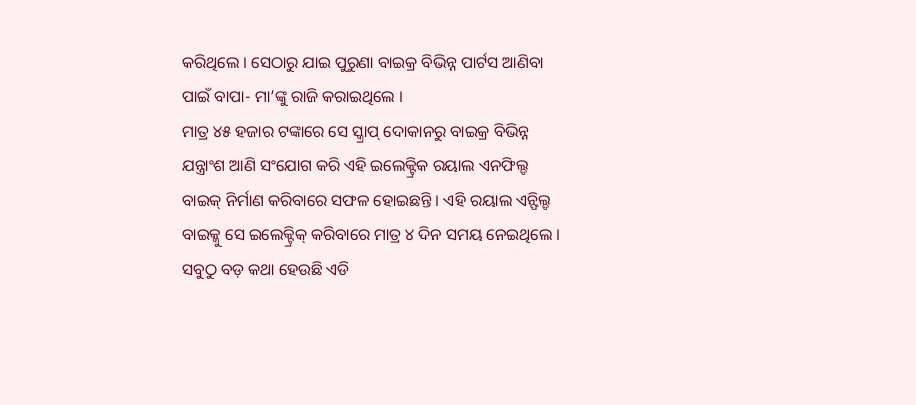କରିଥିଲେ । ସେଠାରୁ ଯାଇ ପୁରୁଣା ବାଇକ୍ର ବିଭିନ୍ନ ପାର୍ଟସ ଆଣିବା ପାଇଁ ବାପା- ମା’ଙ୍କୁ ରାଜି କରାଇଥିଲେ ।
ମାତ୍ର ୪୫ ହଜାର ଟଙ୍କାରେ ସେ ସ୍କ୍ରାପ୍ ଦୋକାନରୁ ବାଇକ୍ର ବିଭିନ୍ନ ଯନ୍ତ୍ରାଂଶ ଆଣି ସଂଯୋଗ କରି ଏହି ଇଲେକ୍ଟ୍ରିକ ରୟାଲ ଏନଫିଲ୍ଡ ବାଇକ୍ ନିର୍ମାଣ କରିବାରେ ସଫଳ ହୋଇଛନ୍ତି । ଏହି ରୟାଲ ଏନ୍ଫିଲ୍ଡ ବାଇକ୍କୁ ସେ ଇଲେକ୍ଟ୍ରିକ୍ କରିବାରେ ମାତ୍ର ୪ ଦିନ ସମୟ ନେଇଥିଲେ । ସବୁଠୁ ବଡ଼ କଥା ହେଉଛି ଏଡି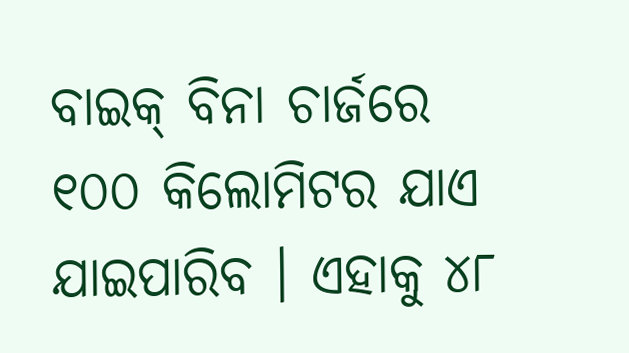ବାଇକ୍ ବିନା ଚାର୍ଜରେ ୧୦୦ କିଲୋମିଟର ଯାଏ ଯାଇପାରିବ । ଏହାକୁ ୪୮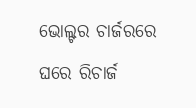ଭୋଲ୍ଟର ଚାର୍ଜରରେ ଘରେ ରିଚାର୍ଜ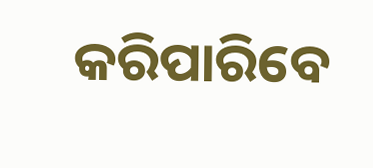କରିପାରିବେ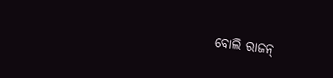ବୋଲି ରାଜନ୍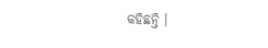କହିଛନ୍ତି ।